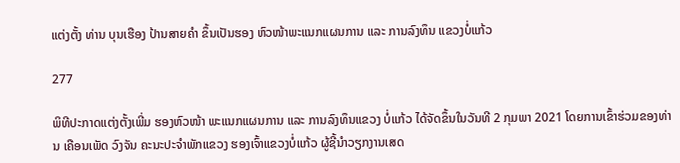ແຕ່ງຕັ້ງ ທ່ານ ບຸນເຮືອງ ປ້ານສາຍຄຳ ຂຶ້ນເປັນຮອງ ຫົວໜ້າພະແນກແຜນການ ແລະ ການລົງທຶນ ແຂວງບໍ່ແກ້ວ

277

ພິທີປະກາດແຕ່ງຕັ້ງເພີ່ມ ຮອງຫົວໜ້າ ພະແນກແຜນການ ແລະ ການລົງທຶນແຂວງ ບໍ່ແກ້ວ ໄດ້ຈັດຂຶ້ນໃນວັນທີ 2 ກຸມພາ 2021 ໂດຍການເຂົ້າຮ່ວມຂອງທ່ານ ເຄືອນເພັດ ວົງຈັນ ຄະນະປະຈຳພັກແຂວງ ຮອງເຈົ້າແຂວງບໍ່ແກ້ວ ຜູ້ຊີ້ນໍາວຽກງານເສດ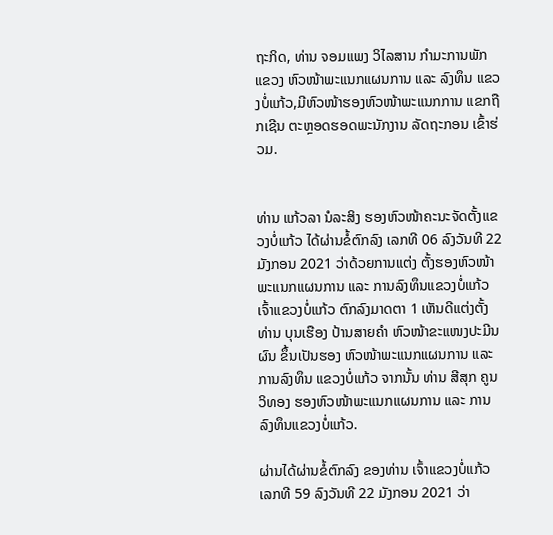ຖະກິດ, ທ່ານ ຈອມແພງ ວິໄລສານ ກຳມະການພັກແຂວງ ຫົວໜ້າພະແນກແຜນການ ແລະ ລົງທຶນ ແຂວງບໍ່ແກ້ວ,ມີຫົວໜ້າຮອງຫົວໜ້າພະແນກການ ແຂກຖືກເຊີນ ຕະຫຼອດຮອດພະນັກງານ ລັດຖະກອນ ເຂົ້າຮ່ວມ.


ທ່ານ ແກ້ວລາ ນໍລະສິງ ຮອງຫົວໜ້າຄະນະຈັດຕັ້ງແຂວງບໍ່ແກ້ວ ໄດ້ຜ່ານຂໍ້ຕົກລົງ ເລກທີ 06 ລົງວັນທີ 22 ມັງກອນ 2021 ວ່າດ້ວຍການແຕ່ງ ຕັ້ງຮອງຫົວໜ້າພະແນກແຜນການ ແລະ ການລົງທຶນແຂວງບໍ່ແກ້ວ ເຈົ້າແຂວງບໍ່ແກ້ວ ຕົກລົງມາດຕາ 1 ເຫັນດີແຕ່ງຕັ້ງ ທ່ານ ບຸນເຮືອງ ປ້ານສາຍຄຳ ຫົວໜ້າຂະແໜງປະມີນຜົນ ຂຶ້ນເປັນຮອງ ຫົວໜ້າພະແນກແຜນການ ແລະ ການລົງທຶນ ແຂວງບໍ່ແກ້ວ ຈາກນັ້ນ ທ່ານ ສີສຸກ ຄູນວິທອງ ຮອງຫົວໜ້າພະແນກແຜນການ ແລະ ການລົງທຶນແຂວງບໍ່ແກ້ວ.

ຜ່ານໄດ້ຜ່ານຂໍ້ຕົກລົງ ຂອງທ່ານ ເຈົ້າແຂວງບໍ່ແກ້ວ ເລກທີ 59 ລົງວັນທີ 22 ມັງກອນ 2021 ວ່າ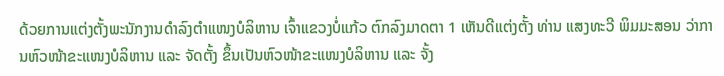ດ້ວຍການແຕ່ງຕັ້ງພະນັກງານດຳລົງຕຳແໜງບໍລິຫານ ເຈົ້າແຂວງບໍ່ແກ້ວ ຕົກລົງມາດຕາ 1 ເຫັນດີແຕ່ງຕັ້ງ ທ່ານ ແສງທະວີ ພິມມະສອນ ວ່າການຫົວໜ້າຂະແໜງບໍລິຫານ ແລະ ຈັດຕັ້ງ ຂຶ້ນເປັນຫົວໜ້າຂະແໜງບໍລິຫານ ແລະ ຈັ້ງ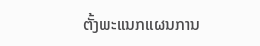ຕັ້ງພະແນກແຜນການ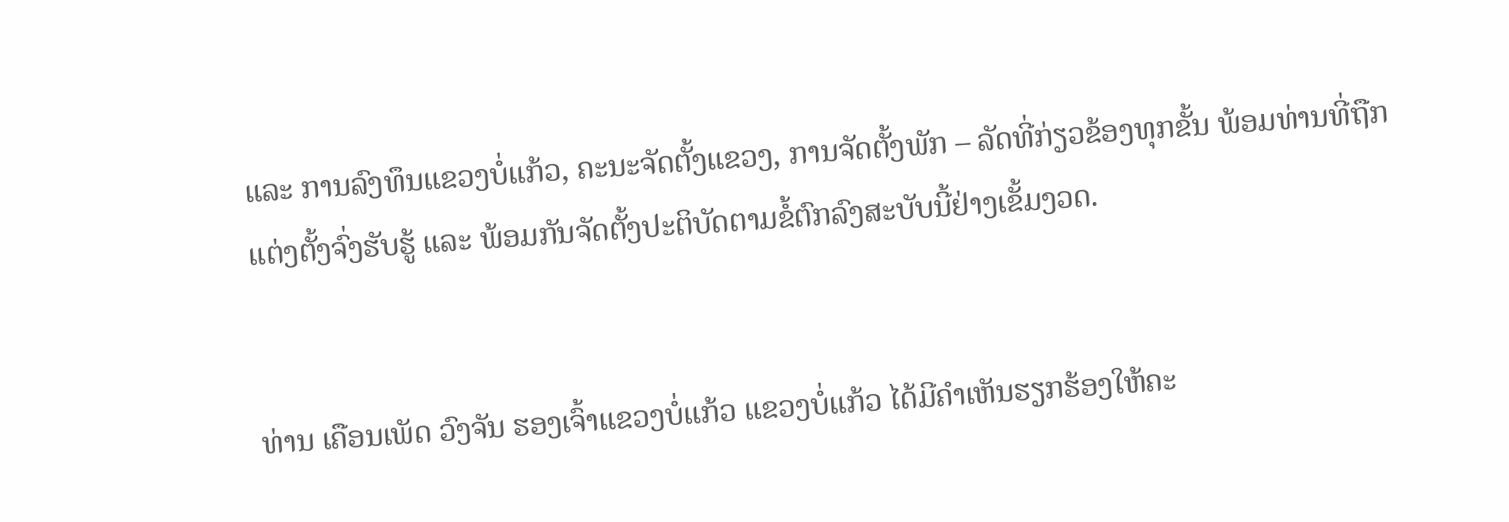ແລະ ການລົງທຶນແຂວງບໍ່ແກ້ວ, ຄະນະຈັດຕັ້ງແຂວງ, ການຈັດຕັ້ງພັກ – ລັດທີ່ກ່ຽວຂ້ອງທຸກຂັ້ນ ພ້ອມທ່ານທີ່ຖືກແຕ່ງຕັ້ງຈົ່ງຮັບຮູ້ ແລະ ພ້ອມກັນຈັດຕັ້ງປະຕິບັດຕາມຂໍ້ຕົກລົງສະບັບນີ້ຢ່າງເຂັ້ມງວດ.


ທ່ານ ເຄືອນເພັດ ວົງຈັນ ຮອງເຈົ້າແຂວງບໍ່ແກ້ວ ແຂວງບໍ່ແກ້ວ ໄດ້ມີຄຳເຫັນຮຽກຮ້ອງໃຫ້ຄະ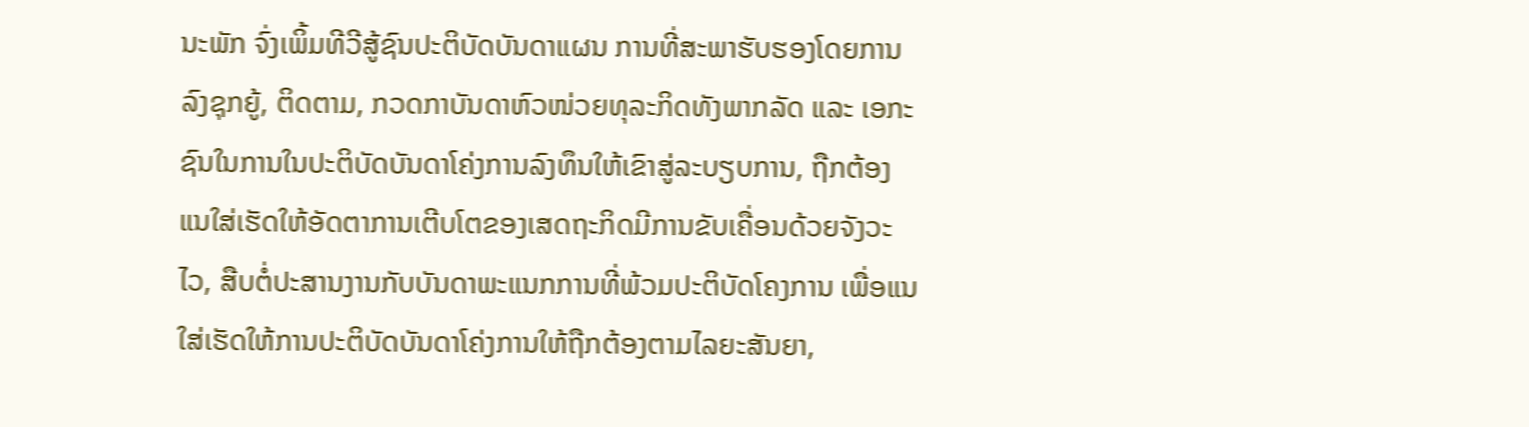ນະພັກ ຈົ່ງເພິ້ມທີວີສູ້ຊົນປະຕິບັດບັນດາແຜນ ການທີ່ສະພາຮັບຮອງໂດຍການລົງຊຸກຍູ້, ຕິດຕາມ, ກວດກາບັນດາຫົວໜ່ວຍທຸລະກິດທັງພາກລັດ ແລະ ເອກະຊົນໃນການໃນປະຕິບັດບັນດາໂຄ່ງການລົງທຶນໃຫ້ເຂົາສູ່ລະບຽບການ, ຖືກຕ້ອງແນໃສ່ເຮັດໃຫ້ອັດຕາການເຕີບໂຕຂອງເສດຖະກິດມີການຂັບເຄື່ອນດ້ວຍຈັງວະໄວ, ສືບຕໍ່ປະສານງານກັບບັນດາພະແນກການທີ່ພ້ວມປະຕິບັດໂຄງການ ເພື່ອແນໃສ່ເຮັດໃຫ້ການປະຕິບັດບັນດາໂຄ່ງການໃຫ້ຖືກຕ້ອງຕາມໄລຍະສັນຍາ,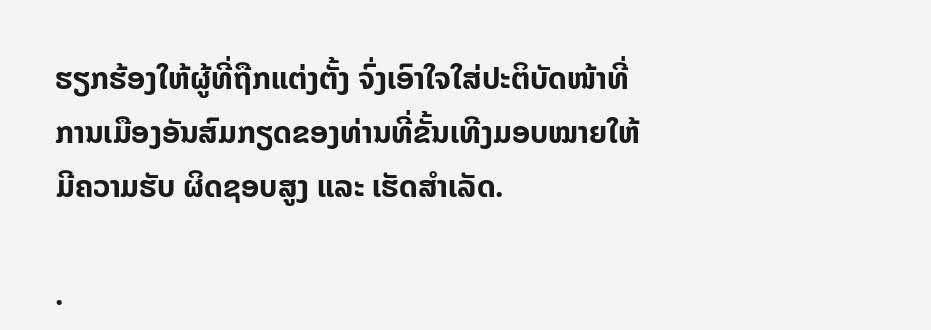ຮຽກຮ້ອງໃຫ້ຜູ້ທີ່ຖືກແຕ່ງຕັ້ງ ຈົ່ງເອົາໃຈໃສ່ປະຕິບັດໜ້າທີ່ການເມືອງອັນສົມກຽດຂອງທ່ານທີ່ຂັ້ນເທີງມອບໝາຍໃຫ້ມີຄວາມຮັບ ຜິດຊອບສູງ ແລະ ເຮັດສຳເລັດ.

.